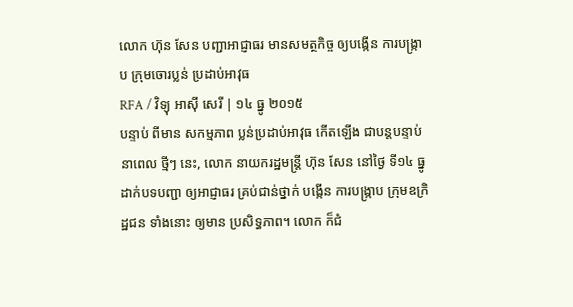លោក ហ៊ុន សែន បញ្ជាអាជ្ញាធរ មានសមត្ថកិច្ច ឲ្យបង្កើន ការបង្ក្រាប ក្រុមចោរប្លន់ ប្រដាប់អាវុធ
RFA / វិទ្យុ អាស៊ី សេរី | ១៤ ធ្នូ ២០១៥
បន្ទាប់ ពីមាន សកម្មភាព ប្លន់ប្រដាប់អាវុធ កើតឡើង ជាបន្តបន្ទាប់ នាពេល ថ្មីៗ នេះ, លោក នាយករដ្ឋមន្ត្រី ហ៊ុន សែន នៅថ្ងៃ ទី១៤ ធ្នូ ដាក់បទបញ្ជា ឲ្យអាជ្ញាធរ គ្រប់ជាន់ថ្នាក់ បង្កើន ការបង្ក្រាប ក្រុមឧក្រិដ្ឋជន ទាំងនោះ ឲ្យមាន ប្រសិទ្ធភាព។ លោក ក៏ជំ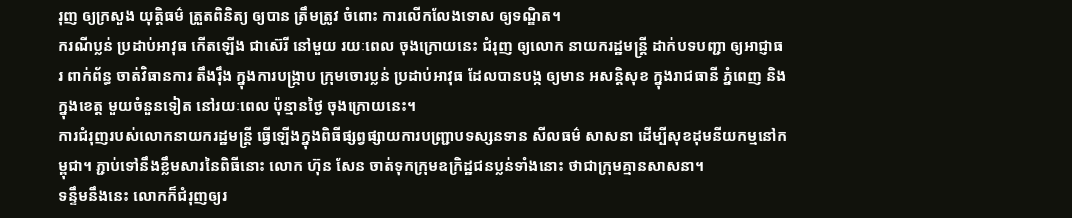រុញ ឲ្យក្រសួង យុត្តិធម៌ ត្រួតពិនិត្យ ឲ្យបាន ត្រឹមត្រូវ ចំពោះ ការលើកលែងទោស ឲ្យទណ្ឌិត។
ករណីប្លន់ ប្រដាប់អាវុធ កើតឡើង ជាស៊េរី នៅមួយ រយៈពេល ចុងក្រោយនេះ ជំរុញ ឲ្យលោក នាយករដ្ឋមន្ត្រី ដាក់បទបញ្ជា ឲ្យអាជ្ញាធរ ពាក់ព័ន្ធ ចាត់វិធានការ តឹងរ៉ឹង ក្នុងការបង្ក្រាប ក្រុមចោរប្លន់ ប្រដាប់អាវុធ ដែលបានបង្ក ឲ្យមាន អសន្តិសុខ ក្នុងរាជធានី ភ្នំពេញ និងក្នុងខេត្ត មួយចំនួនទៀត នៅរយៈពេល ប៉ុន្មានថ្ងៃ ចុងក្រោយនេះ។
ការជំរុញរបស់លោកនាយករដ្ឋមន្ត្រី ធ្វើឡើងក្នុងពិធីផ្សព្វផ្សាយការបញ្ជ្រាបទស្សនទាន សីលធម៌ សាសនា ដើម្បីសុខដុមនីយកម្មនៅកម្ពុជា។ ភ្ជាប់ទៅនឹងខ្លឹមសារនៃពិធីនោះ លោក ហ៊ុន សែន ចាត់ទុកក្រុមឧក្រិដ្ឋជនប្លន់ទាំងនោះ ថាជាក្រុមគ្មានសាសនា។
ទន្ទឹមនឹងនេះ លោកក៏ជំរុញឲ្យរ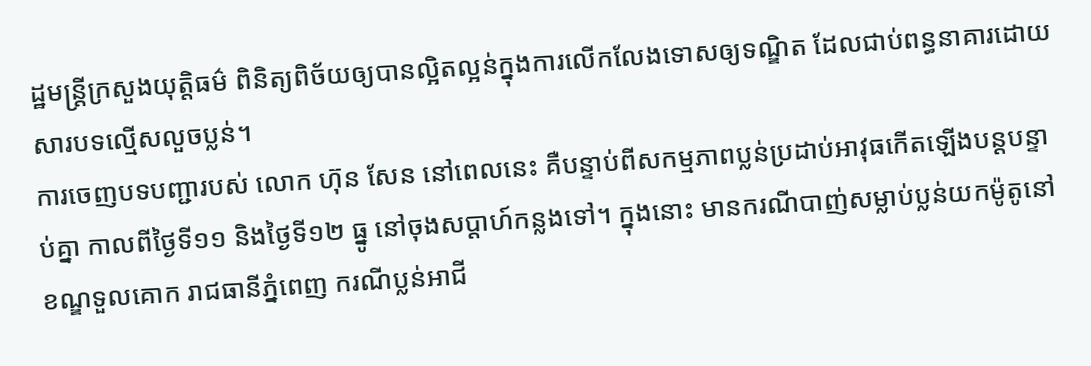ដ្ឋមន្ត្រីក្រសួងយុត្តិធម៌ ពិនិត្យពិច័យឲ្យបានល្អិតល្អន់ក្នុងការលើកលែងទោសឲ្យទណ្ឌិត ដែលជាប់ពន្ធនាគារដោយសារបទល្មើសលួចប្លន់។
ការចេញបទបញ្ជារបស់ លោក ហ៊ុន សែន នៅពេលនេះ គឺបន្ទាប់ពីសកម្មភាពប្លន់ប្រដាប់អាវុធកើតឡើងបន្តបន្ទាប់គ្នា កាលពីថ្ងៃទី១១ និងថ្ងៃទី១២ ធ្នូ នៅចុងសប្ដាហ៍កន្លងទៅ។ ក្នុងនោះ មានករណីបាញ់សម្លាប់ប្លន់យកម៉ូតូនៅខណ្ឌទួលគោក រាជធានីភ្នំពេញ ករណីប្លន់អាជី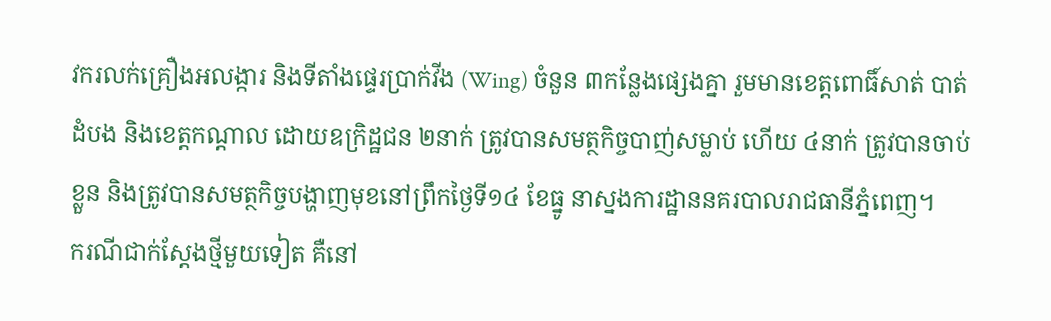វករលក់គ្រឿងអលង្ការ និងទីតាំងផ្ទេរប្រាក់វីង (Wing) ចំនួន ៣កន្លែងផ្សេងគ្នា រួមមានខេត្តពោធិ៍សាត់ បាត់ដំបង និងខេត្តកណ្ដាល ដោយឧក្រិដ្ឋជន ២នាក់ ត្រូវបានសមត្ថកិច្ចបាញ់សម្លាប់ ហើយ ៤នាក់ ត្រូវបានចាប់ខ្លួន និងត្រូវបានសមត្ថកិច្ចបង្ហាញមុខនៅព្រឹកថ្ងៃទី១៤ ខែធ្នូ នាស្នងការដ្ឋាននគរបាលរាជធានីភ្នំពេញ។
ករណីជាក់ស្ដែងថ្មីមួយទៀត គឺនៅ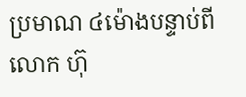ប្រមាណ ៤ម៉ោងបន្ទាប់ពី លោក ហ៊ុ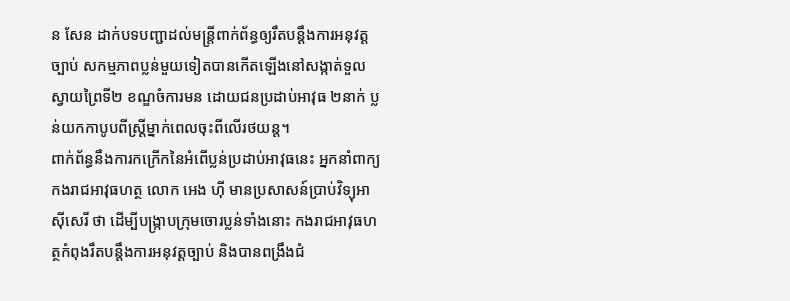ន សែន ដាក់បទបញ្ជាដល់មន្ត្រីពាក់ព័ន្ធឲ្យរឹតបន្តឹងការអនុវត្តច្បាប់ សកម្មភាពប្លន់មួយទៀតបានកើតឡើងនៅសង្កាត់ទួលស្វាយព្រៃទី២ ខណ្ឌចំការមន ដោយជនប្រដាប់អាវុធ ២នាក់ ប្លន់យកកាបូបពីស្ត្រីម្នាក់ពេលចុះពីលើរថយន្ត។
ពាក់ព័ន្ធនឹងការកក្រើកនៃអំពើប្លន់ប្រដាប់អាវុធនេះ អ្នកនាំពាក្យកងរាជអាវុធហត្ថ លោក អេង ហ៊ី មានប្រសាសន៍ប្រាប់វិទ្យុអាស៊ីសេរី ថា ដើម្បីបង្ក្រាបក្រុមចោរប្លន់ទាំងនោះ កងរាជអាវុធហត្ថកំពុងរឹតបន្តឹងការអនុវត្តច្បាប់ និងបានពង្រឹងជំ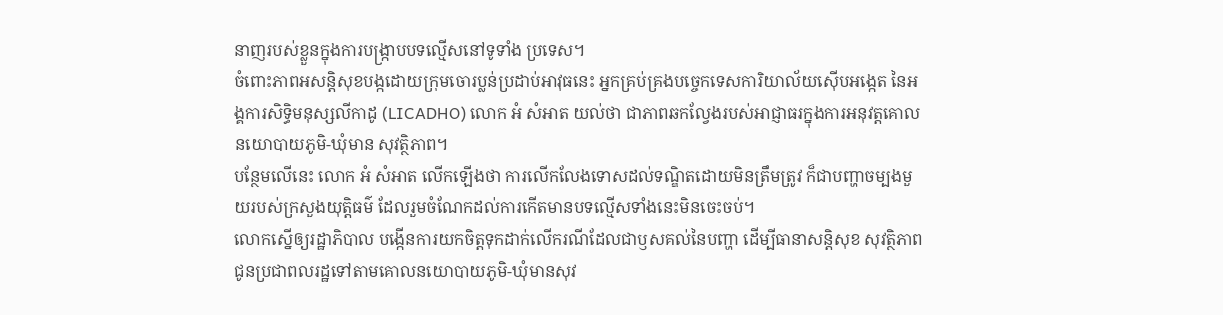នាញរបស់ខ្លួនក្នុងការបង្ក្រាបបទល្មើសនៅទូទាំង ប្រទេស។
ចំពោះភាពអសន្តិសុខបង្កដោយក្រុមចោរប្លន់ប្រដាប់អាវុធនេះ អ្នកគ្រប់គ្រងបច្ចេកទេសការិយាល័យស៊ើបអង្កេត នៃអង្គការសិទ្ធិមនុស្សលីកាដូ (LICADHO) លោក អំ សំអាត យល់ថា ជាភាពឆកល្វែងរបស់អាជ្ញាធរក្នុងការអនុវត្តគោលនយោបាយភូមិ-ឃុំមាន សុវត្ថិភាព។
បន្ថែមលើនេះ លោក អំ សំអាត លើកឡើងថា ការលើកលែងទោសដល់ទណ្ឌិតដោយមិនត្រឹមត្រូវ ក៏ជាបញ្ហាចម្បងមួយរបស់ក្រសួងយុត្តិធម៌ ដែលរួមចំណែកដល់ការកើតមានបទល្មើសទាំងនេះមិនចេះចប់។
លោកស្នើឲ្យរដ្ឋាភិបាល បង្កើនការយកចិត្តទុកដាក់លើករណីដែលជាឫសគល់នៃបញ្ហា ដើម្បីធានាសន្តិសុខ សុវត្ថិភាពជូនប្រជាពលរដ្ឋទៅតាមគោលនយោបាយភូមិ-ឃុំមានសុវ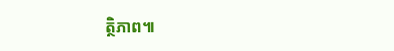ត្ថិភាព៕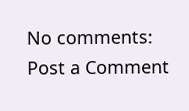No comments:
Post a Comment